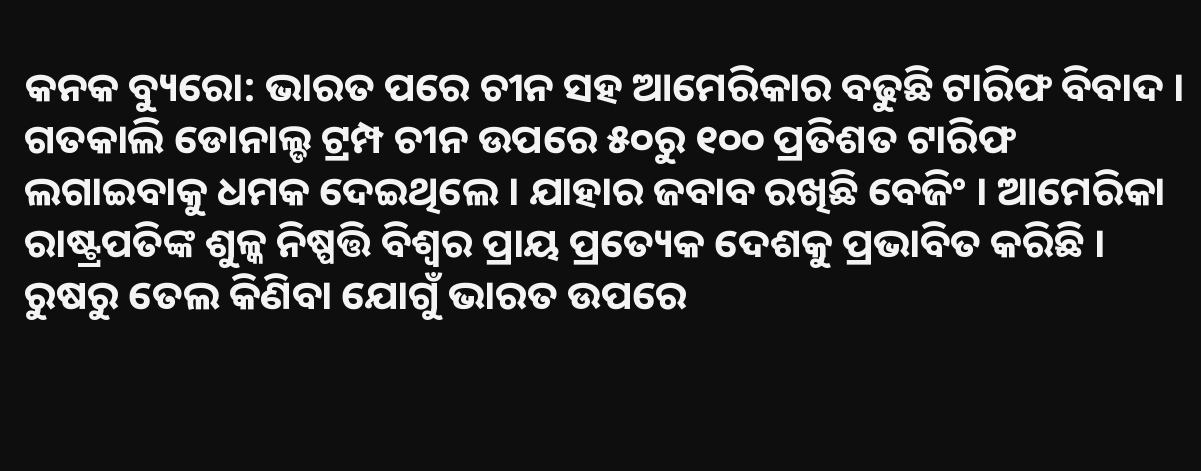କନକ ବ୍ୟୁରୋ: ଭାରତ ପରେ ଚୀନ ସହ ଆମେରିକାର ବଢୁଛି ଟାରିଫ ବିବାଦ । ଗତକାଲି ଡୋନାଲ୍ଡ ଟ୍ରମ୍ପ ଚୀନ ଉପରେ ୫୦ରୁ ୧୦୦ ପ୍ରତିଶତ ଟାରିଫ ଲଗାଇବାକୁ ଧମକ ଦେଇଥିଲେ । ଯାହାର ଜବାବ ରଖିଛି ବେଜିଂ । ଆମେରିକା ରାଷ୍ଟ୍ରପତିଙ୍କ ଶୁଳ୍କ ନିଷ୍ପତ୍ତି ବିଶ୍ୱର ପ୍ରାୟ ପ୍ରତ୍ୟେକ ଦେଶକୁ ପ୍ରଭାବିତ କରିଛି । ରୁଷରୁ ତେଲ କିଣିବା ଯୋଗୁଁ ଭାରତ ଉପରେ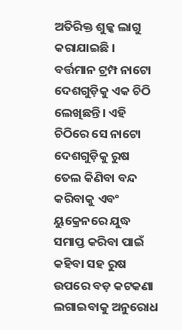ଅତିରିକ୍ତ ଶୁଳ୍କ ଲାଗୁ କରାଯାଇଛି ।
ବର୍ତ୍ତମାନ ଟ୍ରମ୍ପ ନାଟୋ ଦେଶଗୁଡ଼ିକୁ ଏକ ଚିଠି ଲେଖିଛନ୍ତି। ଏହି ଚିଠିରେ ସେ ନାଟୋ ଦେଶଗୁଡ଼ିକୁ ରୁଷ ତେଲ କିଣିବା ବନ୍ଦ କରିବାକୁ ଏବଂ ୟୁକ୍ରେନରେ ଯୁଦ୍ଧ ସମାପ୍ତ କରିବା ପାଇଁ କହିବା ସହ ରୁଷ ଉପରେ ବଡ଼ କଟକଣା ଲଗାଇବାକୁ ଅନୁରୋଧ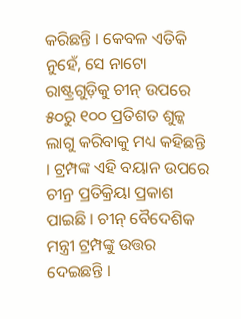କରିଛନ୍ତି । କେବଳ ଏତିକି ନୁହେଁ, ସେ ନାଟୋ ରାଷ୍ଟ୍ରଗୁଡ଼ିକୁ ଚୀନ୍ ଉପରେ ୫୦ରୁ ୧୦୦ ପ୍ରତିଶତ ଶୁଳ୍କ ଲାଗୁ କରିବାକୁ ମଧ୍ୟ କହିଛନ୍ତି । ଟ୍ରମ୍ପଙ୍କ ଏହି ବୟାନ ଉପରେ ଚୀନ୍ର ପ୍ରତିକ୍ରିୟା ପ୍ରକାଶ ପାଇଛି । ଚୀନ୍ ବୈଦେଶିକ ମନ୍ତ୍ରୀ ଟ୍ରମ୍ପଙ୍କୁ ଉତ୍ତର ଦେଇଛନ୍ତି ।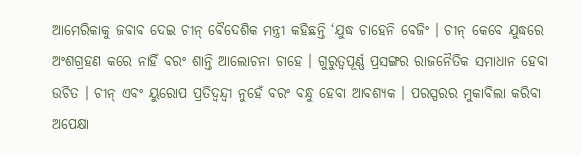ଆମେରିକାକୁ ଜବାବ ଦେଇ ଚୀନ୍ ବୈଦେଶିକ ମନ୍ତ୍ରୀ କହିଛନ୍ତି ‘ଯୁଦ୍ଧ ଚାହେନି ବେଜିଂ । ଚୀନ୍ କେବେ ଯୁଦ୍ଧରେ ଅଂଶଗ୍ରହଣ କରେ ନାହିଁ ବରଂ ଶାନ୍ତି ଆଲୋଚନା ଚାହେ । ଗୁରୁତ୍ୱପୂର୍ଣ୍ଣ ପ୍ରସଙ୍ଗର ରାଜନୈତିକ ସମାଧାନ ହେବା ଉଚିତ । ଚୀନ୍ ଏବଂ ୟୁରୋପ ପ୍ରତିଦ୍ୱନ୍ଦ୍ୱୀ ନୁହେଁ ବରଂ ବନ୍ଧୁ ହେବା ଆବଶ୍ୟକ । ପରସ୍ପରର ମୁକାବିଲା କରିବା ଅପେକ୍ଷା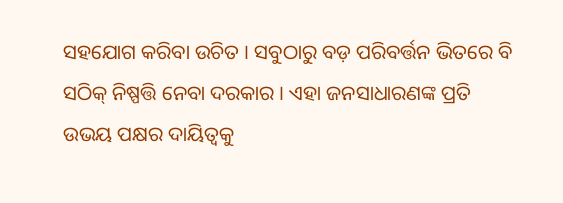ସହଯୋଗ କରିବା ଉଚିତ । ସବୁଠାରୁ ବଡ଼ ପରିବର୍ତ୍ତନ ଭିତରେ ବି ସଠିକ୍ ନିଷ୍ପତ୍ତି ନେବା ଦରକାର । ଏହା ଜନସାଧାରଣଙ୍କ ପ୍ରତି ଉଭୟ ପକ୍ଷର ଦାୟିତ୍ୱକୁ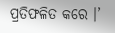ପ୍ରତିଫଳିତ କରେ ।’